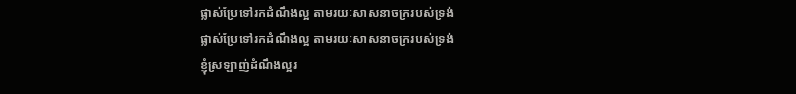ផ្លាស់ប្រែទៅរកដំណឹងល្អ តាមរយៈសាសនាចក្ររបស់ទ្រង់
ផ្លាស់ប្រែទៅរកដំណឹងល្អ តាមរយៈសាសនាចក្ររបស់ទ្រង់
ខ្ញុំស្រឡាញ់ដំណឹងល្អរ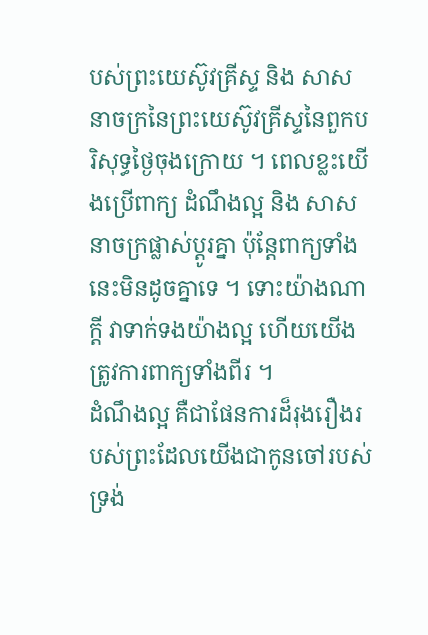បស់ព្រះយេស៊ូវគ្រីស្ទ និង សាសនាចក្រនៃព្រះយេស៊ូវគ្រីស្ទនៃពួកបរិសុទ្ធថ្ងៃចុងក្រោយ ។ ពេលខ្លះយើងប្រើពាក្យ ដំណឹងល្អ និង សាសនាចក្រផ្លាស់ប្ដូរគ្នា ប៉ុន្ដែពាក្យទាំងនេះមិនដូចគ្នាទេ ។ ទោះយ៉ាងណាក្ដី វាទាក់ទងយ៉ាងល្អ ហើយយើងត្រូវការពាក្យទាំងពីរ ។
ដំណឹងល្អ គឺជាផែនការដ៏រុងរឿងរបស់ព្រះដែលយើងជាកូនចៅរបស់ទ្រង់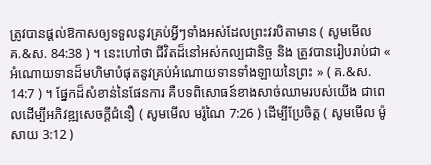ត្រូវបានផ្ដល់ឱកាសឲ្យទទួលនូវគ្រប់អ្វីៗទាំងអស់ដែលព្រះវរបិតាមាន ( សូមមើល គ.&ស. 84:38 ) ។ នេះហៅថា ជីវិតដ៏នៅអស់កល្បជានិច្ច និង ត្រូវបានរៀបរាប់ជា « អំណោយទានដ៏មហិមាបំផុតនូវគ្រប់អំណោយទានទាំងឡាយនៃព្រះ » ( គ.&ស. 14:7 ) ។ ផ្នែកដ៏សំខាន់នៃផែនការ គឺបទពិសោធន៍ខាងសាច់ឈាមរបស់យើង ជាពេលដើម្បីអភិវឌ្ឍសេចក្ដីជំនឿ ( សូមមើល មរ៉ូណៃ 7:26 ) ដើម្បីប្រែចិត្ត ( សូមមើល ម៉ូសាយ 3:12 )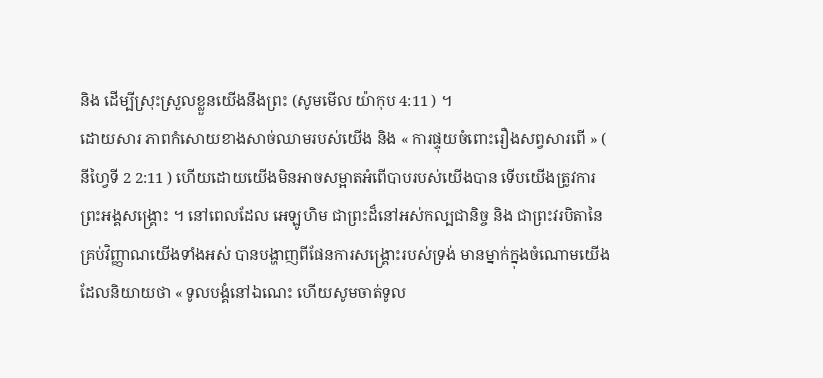និង ដើម្បីស្រុះស្រួលខ្លួនយើងនឹងព្រះ (សូមមើល យ៉ាកុប 4:11 ) ។
ដោយសារ ភាពកំសោយខាងសាច់ឈាមរបស់យើង និង « ការផ្ទុយចំពោះរឿងសព្វសារពើ » ( នីហ្វៃទី 2 2:11 ) ហើយដោយយើងមិនអាចសម្អាតអំពើបាបរបស់យើងបាន ទើបយើងត្រូវការព្រះអង្គសង្គ្រោះ ។ នៅពេលដែល អេឡូហិម ជាព្រះដ៏នៅអស់កល្បជានិច្ច និង ជាព្រះវរបិតានៃគ្រប់វិញ្ញាណយើងទាំងអស់ បានបង្ហាញពីផែនការសង្គ្រោះរបស់ទ្រង់ មានម្នាក់ក្នុងចំណោមយើងដែលនិយាយថា « ទូលបង្គំនៅឯណេះ ហើយសូមចាត់ទូល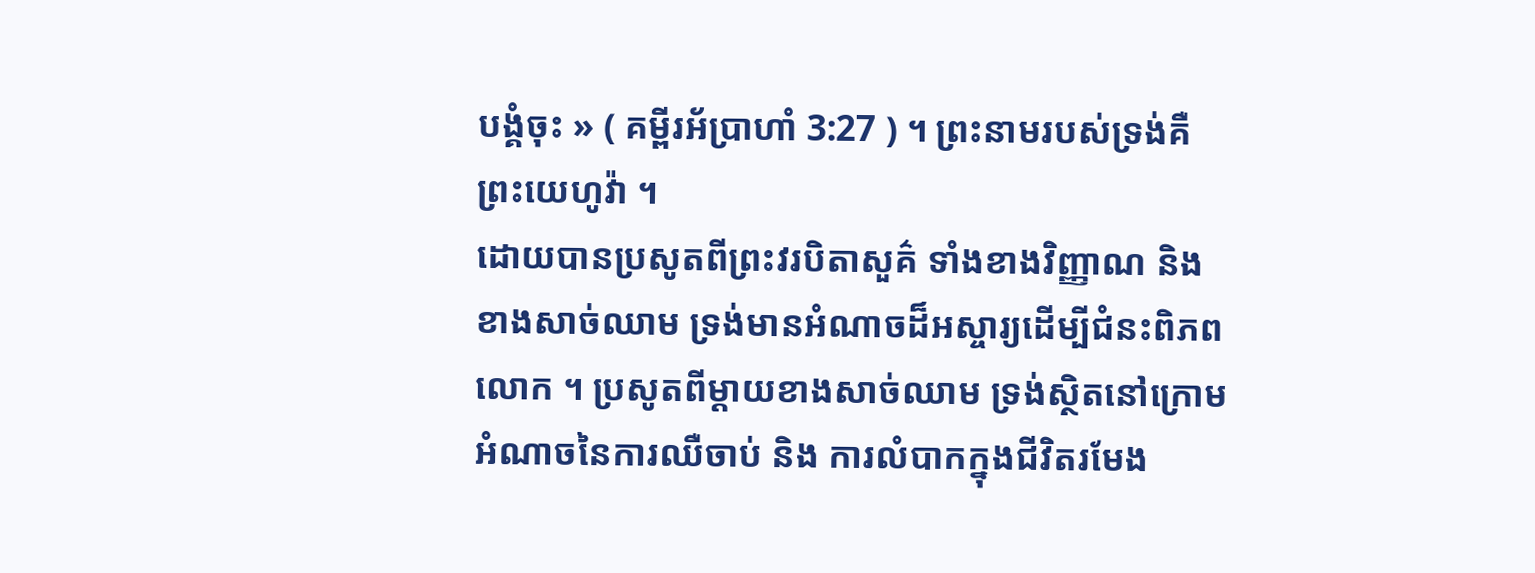បង្គំចុះ » ( គម្ពីរអ័ប្រាហាំ 3:27 ) ។ ព្រះនាមរបស់ទ្រង់គឺ ព្រះយេហូវ៉ា ។
ដោយបានប្រសូតពីព្រះវរបិតាសួគ៌ ទាំងខាងវិញ្ញាណ និង ខាងសាច់ឈាម ទ្រង់មានអំណាចដ៏អស្ចារ្យដើម្បីជំនះពិភពលោក ។ ប្រសូតពីម្ដាយខាងសាច់ឈាម ទ្រង់ស្ថិតនៅក្រោមអំណាចនៃការឈឺចាប់ និង ការលំបាកក្នុងជីវិតរមែង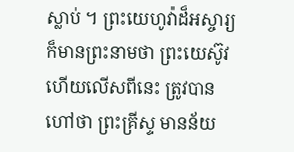ស្លាប់ ។ ព្រះយេហូវ៉ាដ៏អស្ចារ្យ ក៏មានព្រះនាមថា ព្រះយេស៊ូវ ហើយលើសពីនេះ ត្រូវបានហៅថា ព្រះគ្រីស្ទ មានន័យ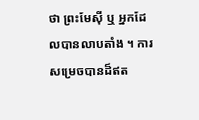ថា ព្រះមែស៊ី ឬ អ្នកដែលបានលាបតាំង ។ ការសម្រេចបានដ៏ឥត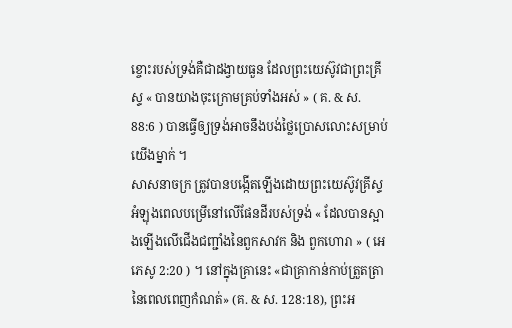ខ្ចោះរបស់ទ្រង់គឺជាដង្វាយធួន ដែលព្រះយេស៊ូវជាព្រះគ្រីស្ទ « បានយាងចុះក្រោមគ្រប់ទាំងអស់ » ( គ. & ស. 88:6 ) បានធ្វើឲ្យទ្រង់អាចនឹងបង់ថ្លៃប្រោសលោះសម្រាប់យើងម្នាក់ ។
សាសនាចក្រ ត្រូវបានបង្កើតឡើងដោយព្រះយេស៊ូវគ្រីស្ទអំឡុងពេលបម្រើនៅលើផែនដីរបស់ទ្រង់ « ដែលបានស្អាងឡើងលើជើងជញ្ជាំងនៃពួកសាវក និង ពួកហោរា » ( អេភេសូ 2:20 ) ។ នៅក្នុងគ្រានេះ «ជាគ្រាកាន់កាប់ត្រួតត្រានៃពេលពេញកំណត់» (គ. & ស. 128:18), ព្រះអ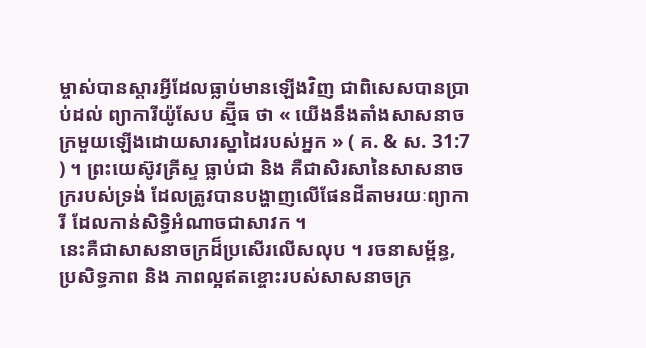ម្ចាស់បានស្ដារអ្វីដែលធ្លាប់មានឡើងវិញ ជាពិសេសបានប្រាប់ដល់ ព្យាការីយ៉ូសែប ស្ម៊ីធ ថា « យើងនឹងតាំងសាសនាចក្រមួយឡើងដោយសារស្នាដៃរបស់អ្នក » ( គ. & ស. 31:7 ) ។ ព្រះយេស៊ូវគ្រីស្ទ ធ្លាប់ជា និង គឺជាសិរសានៃសាសនាចក្ររបស់ទ្រង់ ដែលត្រូវបានបង្ហាញលើផែនដីតាមរយៈព្យាការី ដែលកាន់សិទ្ធិអំណាចជាសាវក ។
នេះគឺជាសាសនាចក្រដ៏ប្រសើរលើសលុប ។ រចនាសម្ព័ន្ធ, ប្រសិទ្ធភាព និង ភាពល្អឥតខ្ចោះរបស់សាសនាចក្រ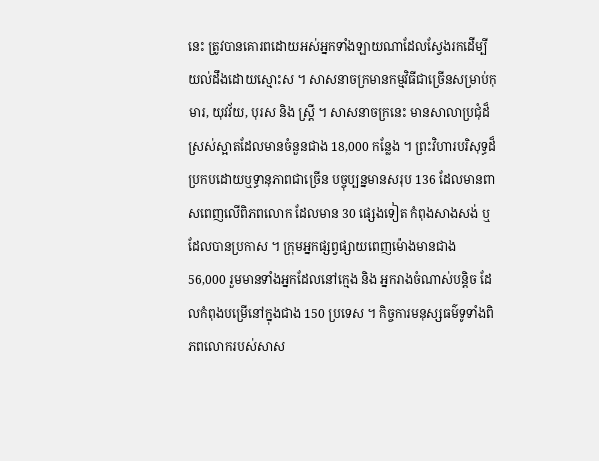នេះ ត្រូវបានគោរពដោយអស់អ្នកទាំងឡាយណាដែលស្វែងរកដើម្បីយល់ដឹងដោយស្មោះស ។ សាសនាចក្រមានកម្មវិធីជាច្រើនសម្រាប់កុមារ, យុវវ័យ, បុរស និង ស្រ្ដី ។ សាសនាចក្រនេះ មានសាលាប្រជុំដ៏ស្រស់ស្អាតដែលមានចំនួនជាង 18,000 កន្លែង ។ ព្រះវិហារបរិសុទ្ធដ៏ប្រកបដោយឬទ្ធានុភាពជាច្រើន បច្ចុប្បន្នមានសរុប 136 ដែលមានពាសពេញលើពិភពលោក ដែលមាន 30 ផ្សេងទៀត កំពុងសាងសង់ ឬ ដែលបានប្រកាស ។ ក្រុមអ្នកផ្សព្វផ្សាយពេញម៉ោងមានជាង 56,000 រួមមានទាំងអ្នកដែលនៅក្មេង និង អ្នករាងចំណាស់បន្ដិច ដែលកំពុងបម្រើនៅក្នុងជាង 150 ប្រទេស ។ កិច្ចការមនុស្សធម៌ទូទាំងពិភពលោករបស់សាស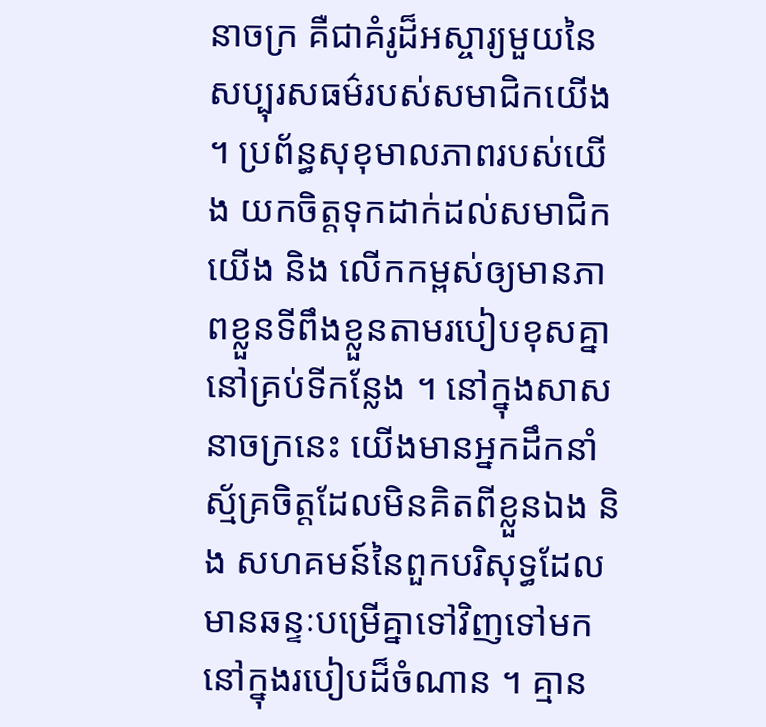នាចក្រ គឺជាគំរូដ៏អស្ចារ្យមួយនៃសប្បុរសធម៌របស់សមាជិកយើង ។ ប្រព័ន្ធសុខុមាលភាពរបស់យើង យកចិត្តទុកដាក់ដល់សមាជិកយើង និង លើកកម្ពស់ឲ្យមានភាពខ្លួនទីពឹងខ្លួនតាមរបៀបខុសគ្នានៅគ្រប់ទីកន្លែង ។ នៅក្នុងសាសនាចក្រនេះ យើងមានអ្នកដឹកនាំស្ម័គ្រចិត្តដែលមិនគិតពីខ្លួនឯង និង សហគមន៍នៃពួកបរិសុទ្ធដែលមានឆន្ទៈបម្រើគ្នាទៅវិញទៅមកនៅក្នុងរបៀបដ៏ចំណាន ។ គ្មាន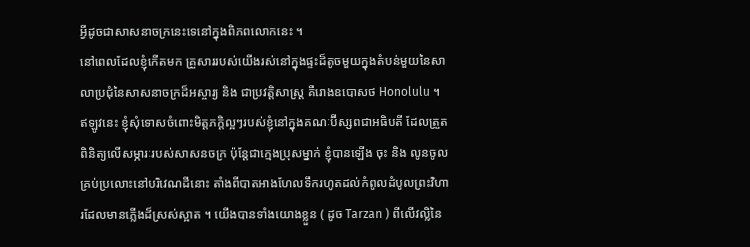អ្វីដូចជាសាសនាចក្រនេះទេនៅក្នុងពិភពលោកនេះ ។
នៅពេលដែលខ្ញុំកើតមក គ្រួសាររបស់យើងរស់នៅក្នុងផ្ទះដ៏តូចមួយក្នុងតំបន់មួយនៃសាលាប្រជុំនៃសាសនាចក្រដ៏អស្ចារ្យ និង ជាប្រវត្តិសាស្ដ្រ គឺរោងឧបោសថ Honolulu ។ ឥឡូវនេះ ខ្ញុំសុំទោសចំពោះមិត្តភក្ដិល្អៗរបស់ខ្ញុំនៅក្នុងគណៈប៊ីស្សពជាអធិបតី ដែលត្រួតពិនិត្យលើសម្ភារៈរបស់សាសនចក្រ ប៉ុន្ដែជាក្មេងប្រុសម្នាក់ ខ្ញុំបានឡើង ចុះ និង លូនចូលគ្រប់ប្រលោះនៅបរិវេណដីនោះ តាំងពីបាតអាងហែលទឹករហូតដល់កំពូលដំបូលព្រះវិហារដែលមានភ្លើងដ៏ស្រស់ស្អាត ។ យើងបានទាំងយោងខ្លួន ( ដូច Tarzan ) ពីលើវល្លិនៃ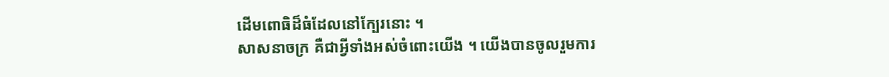ដើមពោធិដ៏ធំដែលនៅក្បែរនោះ ។
សាសនាចក្រ គឺជាអ្វីទាំងអស់ចំពោះយើង ។ យើងបានចូលរួមការ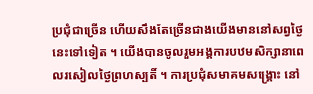ប្រជុំជាច្រើន ហើយសឹងតែច្រើនជាងយើងមាននៅសព្វថ្ងៃនេះទៅទៀត ។ យើងបានចូលរួមអង្គការបឋមសិក្សានាពេលរសៀលថ្ងៃព្រហស្បតិ៍ ។ ការប្រជុំសមាគមសង្គ្រោះ នៅ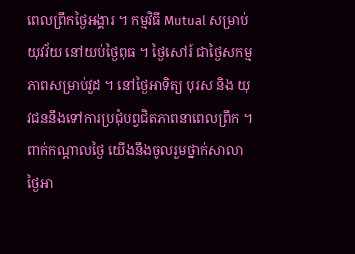ពេលព្រឹកថ្ងៃអង្គារ ។ កម្មវិធី Mutual សម្រាប់យុវវ័យ នៅយប់ថ្ងៃពុធ ។ ថ្ងៃសៅរ៍ ជាថ្ងៃសកម្មភាពសម្រាប់វួដ ។ នៅថ្ងៃអាទិត្យ បុរស និង យុវជននឹងទៅការប្រជុំបព្វជិតភាពនាពេលព្រឹក ។ ពាក់កណ្ដាលថ្ងៃ យើងនឹងចូលរួមថ្នាក់សាលាថ្ងៃអា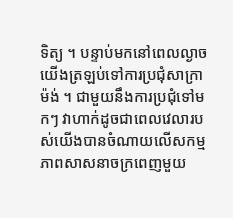ទិត្យ ។ បន្ទាប់មកនៅពេលល្ងាច យើងត្រឡប់ទៅការប្រជុំសាក្រាម៉ង់ ។ ជាមួយនឹងការប្រជុំទៅមកៗ វាហាក់ដូចជាពេលវេលារបស់យើងបានចំណាយលើសកម្មភាពសាសនាចក្រពេញមួយ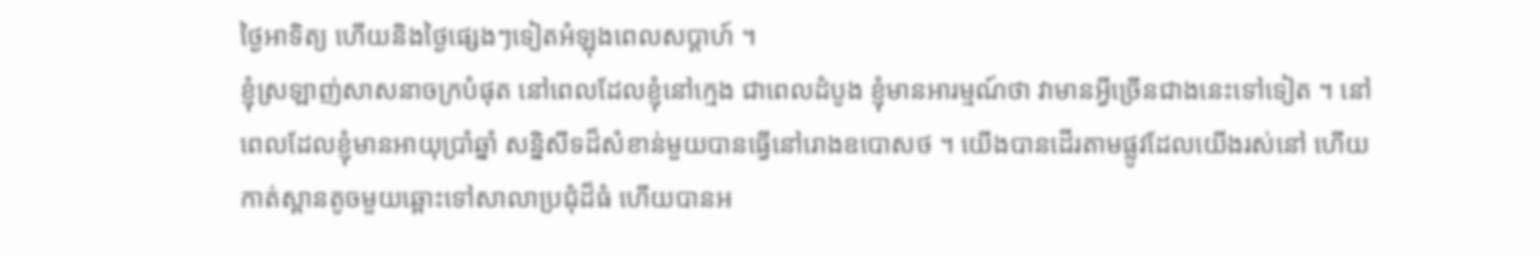ថ្ងៃអាទិត្យ ហើយនិងថ្ងៃផ្សេងៗទៀតអំឡុងពេលសប្ដាហ៍ ។
ខ្ញុំស្រឡាញ់សាសនាចក្របំផុត នៅពេលដែលខ្ញុំនៅក្មេង ជាពេលដំបូង ខ្ញុំមានអារម្មណ៍ថា វាមានអ្វីច្រើនជាងនេះទៅទៀត ។ នៅពេលដែលខ្ញុំមានអាយុប្រាំឆ្នាំ សន្និសីទដ៏សំខាន់មួយបានធ្វើនៅរោងឧបោសថ ។ យើងបានដើរតាមផ្លូវដែលយើងរស់នៅ ហើយកាត់ស្ពានតូចមួយឆ្ពោះទៅសាលាប្រជុំដ៏ធំ ហើយបានអ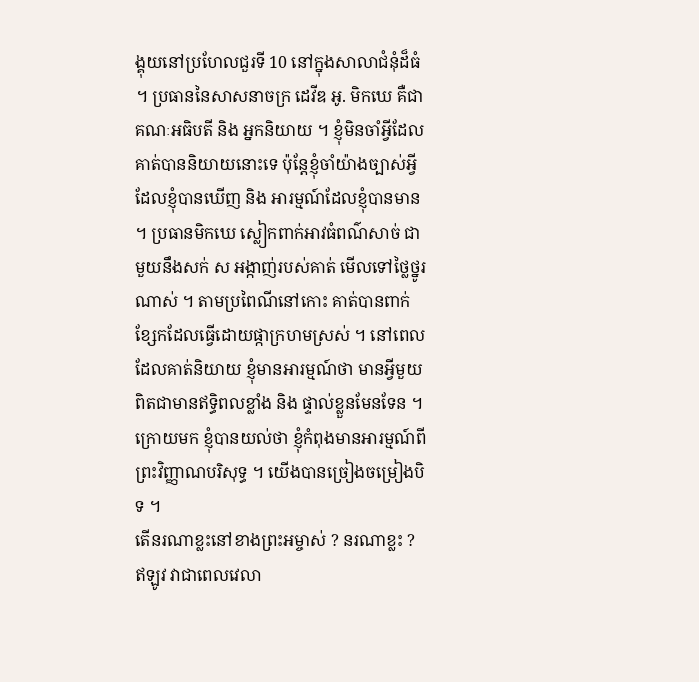ង្គុយនៅប្រហែលជួរទី 10 នៅក្នុងសាលាជំនុំដ៏ធំ ។ ប្រធាននៃសាសនាចក្រ ដេវីឌ អូ. មិកឃេ គឺជាគណៈអធិបតី និង អ្នកនិយាយ ។ ខ្ញុំមិនចាំអ្វីដែលគាត់បាននិយាយនោះទេ ប៉ុន្ដែខ្ញុំចាំយ៉ាងច្បាស់អ្វីដែលខ្ញុំបានឃើញ និង អារម្មណ៍ដែលខ្ញុំបានមាន ។ ប្រធានមិកឃេ ស្លៀកពាក់អាវធំពណ៌សាច់ ជាមួយនឹងសក់ ស អង្កាញ់របស់គាត់ មើលទៅថ្លៃថ្នូរណាស់ ។ តាមប្រពៃណីនៅកោះ គាត់បានពាក់ខ្សែកដែលធ្វើដោយផ្កាក្រហមស្រស់ ។ នៅពេលដែលគាត់និយាយ ខ្ញុំមានអារម្មណ៍ថា មានអ្វីមួយពិតជាមានឥទ្ធិពលខ្លាំង និង ផ្ទាល់ខ្លួនមែនទែន ។ ក្រោយមក ខ្ញុំបានយល់ថា ខ្ញុំកំពុងមានអារម្មណ៍ពីព្រះវិញ្ញាណបរិសុទ្ធ ។ យើងបានច្រៀងចម្រៀងបិទ ។
តើនរណាខ្លះនៅខាងព្រះអម្ចាស់ ? នរណាខ្លះ ?
ឥឡូវ វាជាពេលវេលា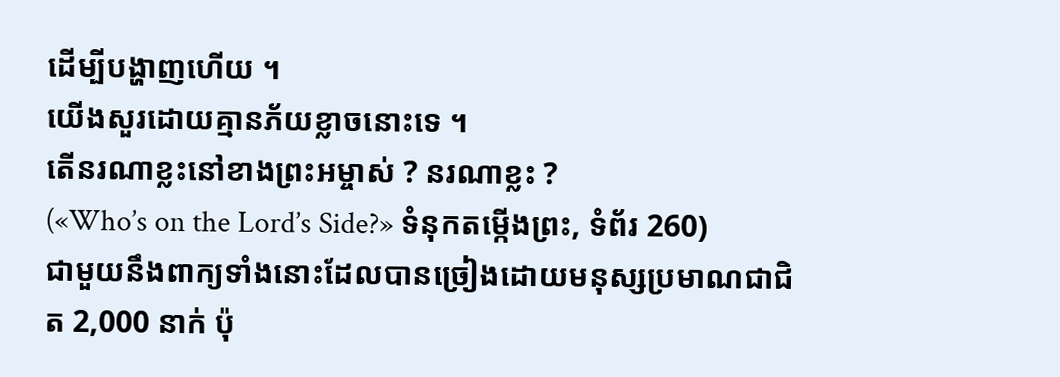ដើម្បីបង្ហាញហើយ ។
យើងសួរដោយគ្មានភ័យខ្លាចនោះទេ ។
តើនរណាខ្លះនៅខាងព្រះអម្ចាស់ ? នរណាខ្លះ ?
(«Who’s on the Lord’s Side?» ទំនុកតម្កើងព្រះ, ទំព័រ 260)
ជាមួយនឹងពាក្យទាំងនោះដែលបានច្រៀងដោយមនុស្សប្រមាណជាជិត 2,000 នាក់ ប៉ុ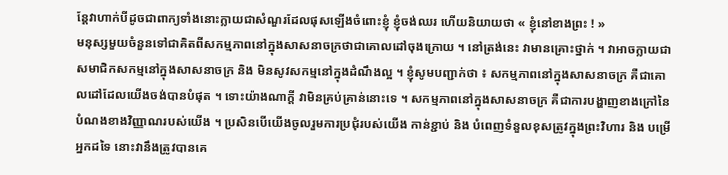ន្ដែវាហាក់បីដូចជាពាក្យទាំងនោះក្លាយជាសំណួរដែលផុសឡើងចំពោះខ្ញុំ ខ្ញុំចង់ឈរ ហើយនិយាយថា « ខ្ញុំនៅខាងព្រះ ! »
មនុស្សមួយចំនួនទៅជាគិតពីសកម្មភាពនៅក្នុងសាសនាចក្រថាជាគោលដៅចុងក្រោយ ។ នៅត្រង់នេះ វាមានគ្រោះថ្នាក់ ។ វាអាចក្លាយជាសមាជិកសកម្មនៅក្នុងសាសនាចក្រ និង មិនសូវសកម្មនៅក្នុងដំណឹងល្អ ។ ខ្ញុំសូមបញ្ជាក់ថា ៖ សកម្មភាពនៅក្នុងសាសនាចក្រ គឺជាគោលដៅដែលយើងចង់បានបំផុត ។ ទោះយ៉ាងណាក្ដី វាមិនគ្រប់គ្រាន់នោះទេ ។ សកម្មភាពនៅក្នុងសាសនាចក្រ គឺជាការបង្ហាញខាងក្រៅនៃបំណងខាងវិញ្ញាណរបស់យើង ។ ប្រសិនបើយើងចូលរួមការប្រជុំរបស់យើង កាន់ខ្ជាប់ និង បំពេញទំនួលខុសត្រូវក្នុងព្រះវិហារ និង បម្រើអ្នកដទៃ នោះវានឹងត្រូវបានគេ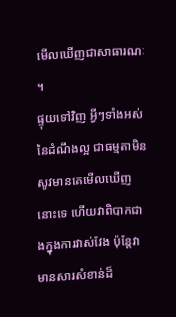មើលឃើញជាសាធារណៈ ។
ផ្ទុយទៅវិញ អ្វីៗទាំងអស់នៃដំណឹងល្អ ជាធម្មតាមិនសូវមានគេមើលឃើញនោះទេ ហើយវាពិបាកជាងក្នុងការវាស់វែង ប៉ុន្ដែវាមានសារសំខាន់ដ៏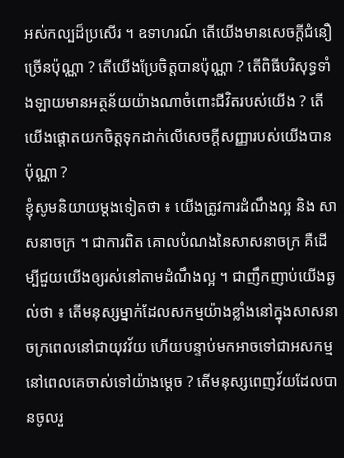អស់កល្បដ៏ប្រសើរ ។ ឧទាហរណ៍ តើយើងមានសេចក្ដីជំនឿច្រើនប៉ុណ្ណា ? តើយើងប្រែចិត្តបានប៉ុណ្ណា ? តើពិធីបរិសុទ្ធទាំងឡាយមានអត្ថន័យយ៉ាងណាចំពោះជីវិតរបស់យើង ? តើយើងផ្ដោតយកចិត្តទុកដាក់លើសេចក្ដីសញ្ញារបស់យើងបានប៉ុណ្ណា ?
ខ្ញុំសូមនិយាយម្ដងទៀតថា ៖ យើងត្រូវការដំណឹងល្អ និង សាសនាចក្រ ។ ជាការពិត គោលបំណងនៃសាសនាចក្រ គឺដើម្បីជួយយើងឲ្យរស់នៅតាមដំណឹងល្អ ។ ជាញឹកញាប់យើងឆ្ងល់ថា ៖ តើមនុស្សម្នាក់ដែលសកម្មយ៉ាងខ្លាំងនៅក្នុងសាសនាចក្រពេលនៅជាយុវវ័យ ហើយបន្ទាប់មកអាចទៅជាអសកម្មនៅពេលគេចាស់ទៅយ៉ាងម្ដេច ? តើមនុស្សពេញវ័យដែលបានចូលរួ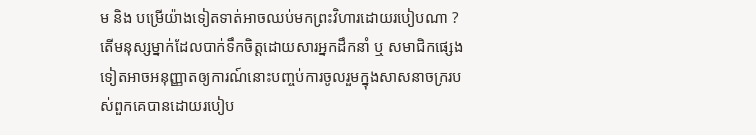ម និង បម្រើយ៉ាងទៀតទាត់អាចឈប់មកព្រះវិហារដោយរបៀបណា ? តើមនុស្សម្នាក់ដែលបាក់ទឹកចិត្តដោយសារអ្នកដឹកនាំ ឬ សមាជិកផ្សេងទៀតអាចអនុញ្ញាតឲ្យការណ៍នោះបញ្ចប់ការចូលរួមក្នុងសាសនាចក្ររបស់ពួកគេបានដោយរបៀប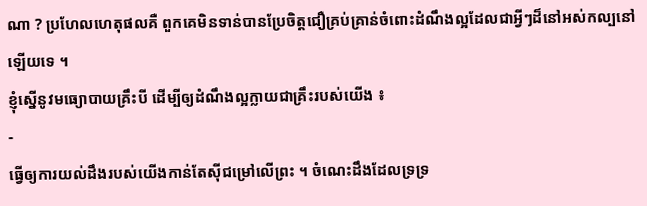ណា ? ប្រហែលហេតុផលគឺ ពួកគេមិនទាន់បានប្រែចិត្តជឿគ្រប់គ្រាន់ចំពោះដំណឹងល្អដែលជាអ្វីៗដ៏នៅអស់កល្បនៅឡើយទេ ។
ខ្ញុំស្នើនូវមធ្យោបាយគ្រឹះបី ដើម្បីឲ្យដំណឹងល្អក្លាយជាគ្រឹះរបស់យើង ៖
-
ធ្វើឲ្យការយល់ដឹងរបស់យើងកាន់តែស៊ីជម្រៅលើព្រះ ។ ចំណេះដឹងដែលទ្រទ្រ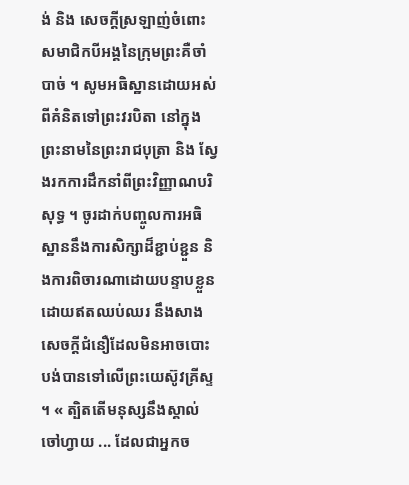ង់ និង សេចក្ដីស្រឡាញ់ចំពោះសមាជិកបីអង្គនៃក្រុមព្រះគឺចាំបាច់ ។ សូមអធិស្ឋានដោយអស់ពីគំនិតទៅព្រះវរបិតា នៅក្នុងព្រះនាមនៃព្រះរាជបុត្រា និង ស្វែងរកការដឹកនាំពីព្រះវិញ្ញាណបរិសុទ្ធ ។ ចូរដាក់បញ្ចូលការអធិស្ឋាននឹងការសិក្សាដ៏ខ្ជាប់ខ្ជួន និងការពិចារណាដោយបន្ទាបខ្លួនដោយឥតឈប់ឈរ នឹងសាងសេចក្ដីជំនឿដែលមិនអាចបោះបង់បានទៅលើព្រះយេស៊ូវគ្រីស្ទ ។ « ត្បិតតើមនុស្សនឹងស្គាល់ចៅហ្វាយ ... ដែលជាអ្នកច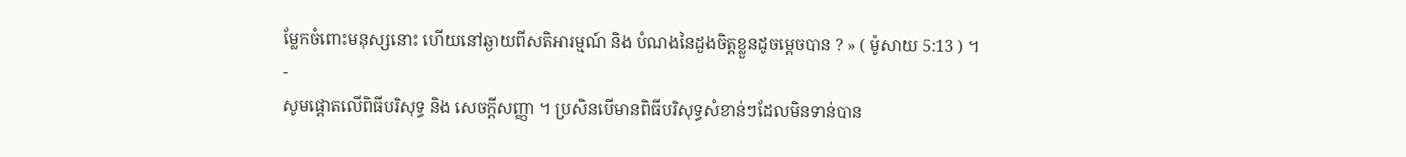ម្លែកចំពោះមនុស្សនោះ ហើយនៅឆ្ងាយពីសតិអារម្មណ៍ និង បំណងនៃដួងចិត្តខ្លួនដូចម្ដេចបាន ? » ( ម៉ូសាយ 5:13 ) ។
-
សូមផ្ដោតលើពិធីបរិសុទ្ធ និង សេចក្ដីសញ្ញា ។ ប្រសិនបើមានពិធីបរិសុទ្ធសំខាន់ៗដែលមិនទាន់បាន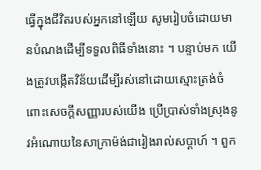ធ្វើក្នុងជីវិតរបស់អ្នកនៅឡើយ សូមរៀបចំដោយមានបំណងដើម្បីទទួលពិធីទាំងនោះ ។ បន្ទាប់មក យើងត្រូវបង្កើតវិន័យដើម្បីរស់នៅដោយស្មោះត្រង់ចំពោះសេចក្ដីសញ្ញារបស់យើង ប្រើប្រាស់ទាំងស្រុងនូវអំណោយនៃសាក្រាម៉ង់ជារៀងរាល់សប្ដាហ៍ ។ ពួក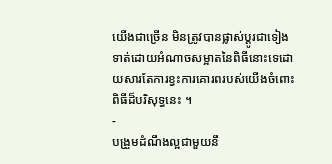យើងជាច្រើន មិនត្រូវបានផ្លាស់ប្ដូរជាទៀងទាត់ដោយអំណាចសម្អាតនៃពិធីនោះទេដោយសារតែការខ្វះការគោរពរបស់យើងចំពោះពិធីដ៏បរិសុទ្ធនេះ ។
-
បង្រួមដំណឹងល្អជាមួយនឹ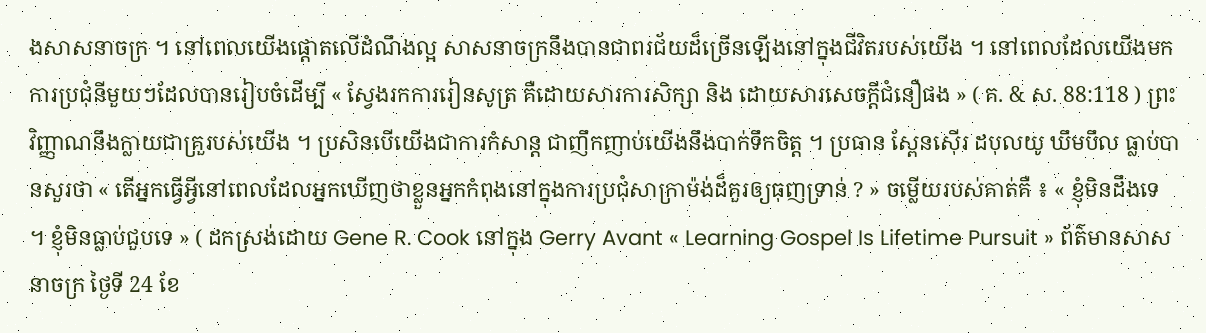ងសាសនាចក្រ ។ នៅពេលយើងផ្ដោតលើដំណឹងល្អ សាសនាចក្រនឹងបានជាពរជ័យដ៏ច្រើនឡើងនៅក្នុងជីវិតរបស់យើង ។ នៅពេលដែលយើងមកការប្រជុំនីមួយៗដែលបានរៀបចំដើម្បី « ស្វែងរកការរៀនសូត្រ គឺដោយសារការសិក្សា និង ដោយសារសេចក្ដីជំនឿផង » ( គ. & ស. 88:118 ) ព្រះវិញ្ញាណនឹងក្លាយជាគ្រួរបស់យើង ។ ប្រសិនបើយើងជាការកំសាន្ត ជាញឹកញាប់យើងនឹងបាក់ទឹកចិត្ត ។ ប្រធាន ស្ពែនស៊ើរ ដបុលយូ ឃឹមបឹល ធ្លាប់បានសួរថា « តើអ្នកធ្វើអ្វីនៅពេលដែលអ្នកឃើញថាខ្លួនអ្នកកំពុងនៅក្នុងការប្រជុំសាក្រាម៉ង់ដ៏គួរឲ្យធុញទ្រាន់ ? » ចម្លើយរបស់គាត់គឺ ៖ « ខ្ញុំមិនដឹងទេ ។ ខ្ញុំមិនធ្លាប់ជួបទេ » ( ដកស្រង់ដោយ Gene R. Cook នៅក្នុង Gerry Avant « Learning Gospel Is Lifetime Pursuit » ព័ត៌មានសាសនាចក្រ ថ្ងៃទី 24 ខែ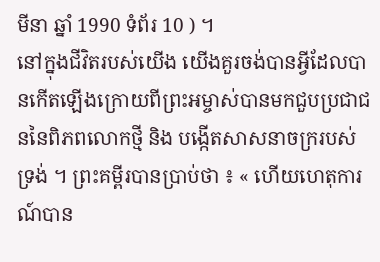មីនា ឆ្នាំ 1990 ទំព័រ 10 ) ។
នៅក្នុងជីវិតរបស់យើង យើងគួរចង់បានអ្វីដែលបានកើតឡើងក្រោយពីព្រះអម្ចាស់បានមកជួបប្រជាជននៃពិភពលោកថ្មី និង បង្កើតសាសនាចក្ររបស់ទ្រង់ ។ ព្រះគម្ពីរបានប្រាប់ថា ៖ « ហើយហេតុការណ៍បាន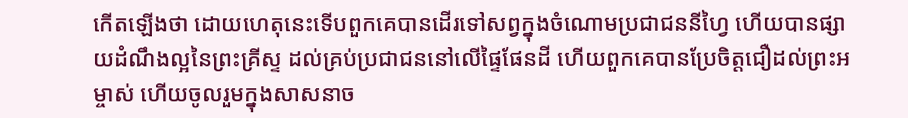កើតឡើងថា ដោយហេតុនេះទើបពួកគេបានដើរទៅសព្វក្នុងចំណោមប្រជាជននីហ្វៃ ហើយបានផ្សាយដំណឹងល្អនៃព្រះគ្រីស្ទ ដល់គ្រប់ប្រជាជននៅលើផ្ទៃផែនដី ហើយពួកគេបានប្រែចិត្តជឿដល់ព្រះអម្ចាស់ ហើយចូលរួមក្នុងសាសនាច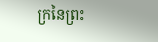ក្រនៃព្រះ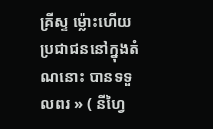គ្រីស្ទ ម៉្លោះហើយ ប្រជាជននៅក្នុងតំណនោះ បានទទួលពរ » ( នីហ្វៃ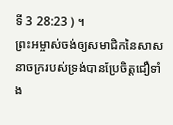ទី 3 28:23 ) ។
ព្រះអម្ចាស់ចង់ឲ្យសមាជិកនៃសាសនាចក្ររបស់ទ្រង់បានប្រែចិត្តជឿទាំង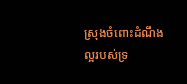ស្រុងចំពោះដំណឹងល្អរបស់ទ្រ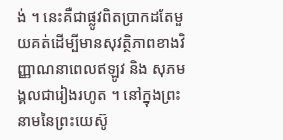ង់ ។ នេះគឺជាផ្លូវពិតប្រាកដតែមួយគត់ដើម្បីមានសុវត្ថិភាពខាងវិញ្ញាណនាពេលឥឡូវ និង សុភមង្គលជារៀងរហូត ។ នៅក្នុងព្រះនាមនៃព្រះយេស៊ូ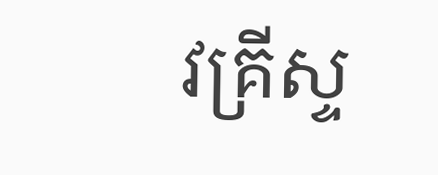វគ្រីស្ទ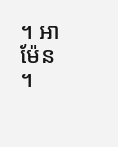។ អាម៉ែន ។